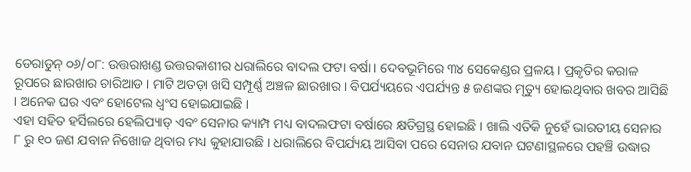ଡେରାଡୁନ୍ ୦୬/୦୮: ଉତ୍ତରାଖଣ୍ଡ ଉତ୍ତରକାଶୀର ଧରାଲିରେ ବାଦଲ ଫଟା ବର୍ଷା । ଦେବଭୂମିରେ ୩୪ ସେକେଣ୍ଡର ପ୍ରଳୟ । ପ୍ରକୃତିର କରାଳ ରୂପରେ ଛାରଖାର ଚାରିଆଡ । ମାଟି ଅତଡ଼ା ଖସି ସମ୍ପୂର୍ଣ୍ଣ ଅଞ୍ଚଳ ଛାରଖାର । ବିପର୍ଯ୍ୟୟରେ ଏପର୍ଯ୍ୟନ୍ତ ୫ ଜଣଙ୍କର ମୃତ୍ୟୁ ହୋଇଥିବାର ଖବର ଆସିଛି । ଅନେକ ଘର ଏବଂ ହୋଟେଲ ଧ୍ୱଂସ ହୋଇଯାଇଛି ।
ଏହା ସହିତ ହର୍ସିଲରେ ହେଲିପ୍ୟାଡ୍ ଏବଂ ସେନାର କ୍ୟାମ୍ପ ମଧ୍ୟ ବାଦଲଫଟା ବର୍ଷାରେ କ୍ଷତିଗ୍ରସ୍ଥ ହୋଇଛି । ଖାଲି ଏତିକି ନୁହେଁ ଭାରତୀୟ ସେନାର ୮ ରୁ ୧୦ ଜଣ ଯବାନ ନିଖୋଜ ଥିବାର ମଧ୍ୟ କୁହାଯାଉଛି । ଧରାଲିରେ ବିପର୍ଯ୍ୟୟ ଆସିବା ପରେ ସେନାର ଯବାନ ଘଟଣାସ୍ଥଳରେ ପହଞ୍ଚି ଉଦ୍ଧାର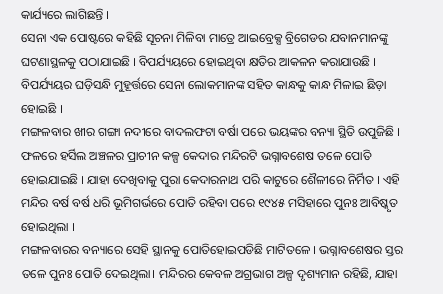କାର୍ଯ୍ୟରେ ଲାଗିଛନ୍ତି ।
ସେନା ଏକ ପୋଷ୍ଟରେ କହିଛି ସୂଚନା ମିଳିବା ମାତ୍ରେ ଆଇବ୍ରେକ୍ସ ବ୍ରିଗେଡର ଯବାନମାନଙ୍କୁ ଘଟଣାସ୍ଥଳକୁ ପଠାଯାଇଛି । ବିପର୍ଯ୍ୟୟରେ ହୋଇଥିବା କ୍ଷତିର ଆକଳନ କରାଯାଉଛି । ବିପର୍ଯ୍ୟୟର ଘଡ଼ିସନ୍ଧି ମୁହୂର୍ତ୍ତରେ ସେନା ଲୋକମାନଙ୍କ ସହିତ କାନ୍ଧକୁ କାନ୍ଧ ମିଳାଇ ଛିଡ଼ା ହୋଇଛି ।
ମଙ୍ଗଳବାର ଖୀର ଗଙ୍ଗା ନଦୀରେ ବାଦଲଫଟା ବର୍ଷା ପରେ ଭୟଙ୍କର ବନ୍ୟା ସ୍ଥିତି ଉପୁଜିଛି । ଫଳରେ ହର୍ସିଲ ଅଞ୍ଚଳର ପ୍ରାଚୀନ କଳ୍ପ କେଦାର ମନ୍ଦିରଟି ଭଗ୍ନାବଶେଷ ତଳେ ପୋତି ହୋଇଯାଇଛି । ଯାହା ଦେଖିବାକୁ ପୁରା କେଦାରନାଥ ପରି କାଟୁରେ ଶୈଳୀରେ ନିର୍ମିତ । ଏହି ମନ୍ଦିର ବର୍ଷ ବର୍ଷ ଧରି ଭୂମିଗର୍ଭରେ ପୋତି ରହିବା ପରେ ୧୯୪୫ ମସିହାରେ ପୁନଃ ଆବିଷ୍କୃତ ହୋଇଥିଲା ।
ମଙ୍ଗଳବାରର ବନ୍ୟାରେ ସେହି ସ୍ଥାନକୁ ପୋତିହୋଇପଡିଛି ମାଟିତଳେ । ଭଗ୍ନାବଶେଷର ସ୍ତର ତଳେ ପୁନଃ ପୋତି ଦେଇଥିଲା। ମନ୍ଦିରର କେବଳ ଅଗ୍ରଭାଗ ଅଳ୍ପ ଦୃଶ୍ୟମାନ ରହିଛି, ଯାହା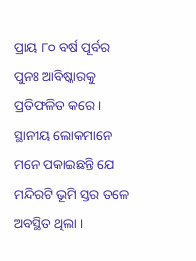ପ୍ରାୟ ୮୦ ବର୍ଷ ପୂର୍ବର ପୁନଃ ଆବିଷ୍କାରକୁ ପ୍ରତିଫଳିତ କରେ। ସ୍ଥାନୀୟ ଲୋକମାନେ ମନେ ପକାଇଛନ୍ତି ଯେ ମନ୍ଦିରଟି ଭୂମି ସ୍ତର ତଳେ ଅବସ୍ଥିତ ଥିଲା ।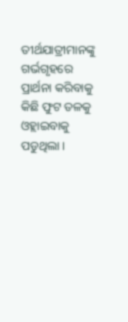ତୀର୍ଥଯାତ୍ରୀମାନଙ୍କୁ ଗର୍ଭଗୃହରେ ପ୍ରାର୍ଥନା କରିବାକୁ କିଛି ଫୁଟ ତଳକୁ ଓହ୍ଲାଇବାକୁ ପଡୁଥିଲା ।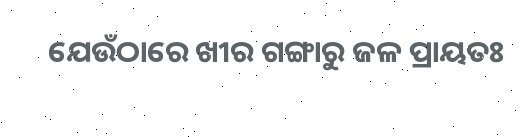ଯେଉଁଠାରେ ଖୀର ଗଙ୍ଗାରୁ ଜଳ ପ୍ରାୟତଃ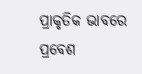ପ୍ରାକୃତିକ ଭାବରେ ପ୍ରବେଶ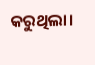କରୁଥିଲା।